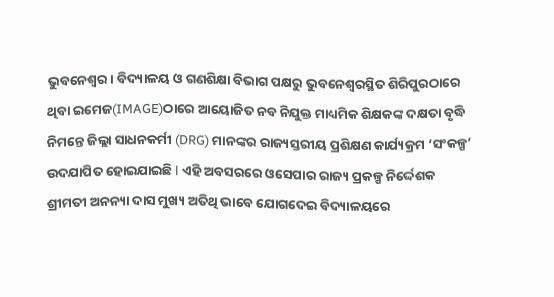ଭୁବନେଶ୍ୱର। ବିଦ୍ୟାଳୟ ଓ ଗଣଶିକ୍ଷା ବିଭାଗ ପକ୍ଷରୁ ଭୁବନେଶ୍ୱରସ୍ଥିତ ଶିରିପୁରଠାରେ ଥିବା ଇମେଜ(IMAGE)ଠାରେ ଆୟୋଜିତ ନବ ନିଯୁକ୍ତ ମାଧ୍ୟମିକ ଶିକ୍ଷକଙ୍କ ଦକ୍ଷତା ବୃଦ୍ଧି ନିମନ୍ତେ ଜିଲ୍ଲା ସାଧନକର୍ମୀ (DRG) ମାନଙ୍କର ରାଜ୍ୟସ୍ତରୀୟ ପ୍ରଶିକ୍ଷଣ କାର୍ଯ୍ୟକ୍ରମ ‘ସଂକଳ୍ପ’ ଉଦଯାପିତ ହୋଇଯାଇଛି l ଏହି ଅବସରରେ ଓସେପାର ରାଜ୍ୟ ପ୍ରକଳ୍ପ ନିର୍ଦ୍ଦେଶକ ଶ୍ରୀମତୀ ଅନନ୍ୟା ଦାସ ମୁଖ୍ୟ ଅତିଥି ଭାବେ ଯୋଗଦେଇ ବିଦ୍ୟାଳୟରେ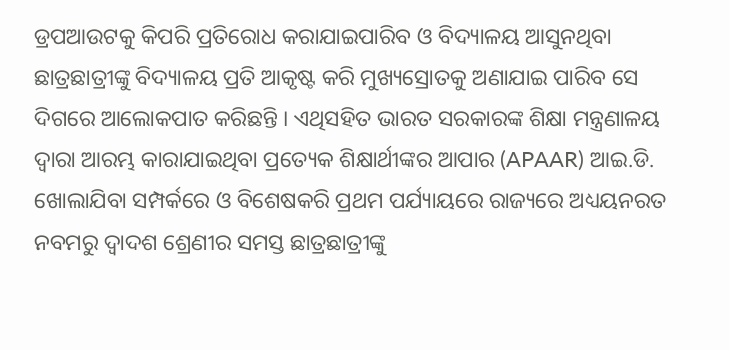ଡ୍ରପଆଉଟକୁ କିପରି ପ୍ରତିରୋଧ କରାଯାଇପାରିବ ଓ ବିଦ୍ୟାଳୟ ଆସୁନଥିବା ଛାତ୍ରଛାତ୍ରୀଙ୍କୁ ବିଦ୍ୟାଳୟ ପ୍ରତି ଆକୃଷ୍ଟ କରି ମୁଖ୍ୟସ୍ରୋତକୁ ଅଣାଯାଇ ପାରିବ ସେ ଦିଗରେ ଆଲୋକପାତ କରିଛନ୍ତି । ଏଥିସହିତ ଭାରତ ସରକାରଙ୍କ ଶିକ୍ଷା ମନ୍ତ୍ରଣାଳୟ ଦ୍ୱାରା ଆରମ୍ଭ କାରାଯାଇଥିବା ପ୍ରତ୍ୟେକ ଶିକ୍ଷାର୍ଥୀଙ୍କର ଆପାର (APAAR) ଆଇ.ଡି. ଖୋଲାଯିବା ସମ୍ପର୍କରେ ଓ ବିଶେଷକରି ପ୍ରଥମ ପର୍ଯ୍ୟାୟରେ ରାଜ୍ୟରେ ଅଧ୍ୟୟନରତ ନବମରୁ ଦ୍ୱାଦଶ ଶ୍ରେଣୀର ସମସ୍ତ ଛାତ୍ରଛାତ୍ରୀଙ୍କୁ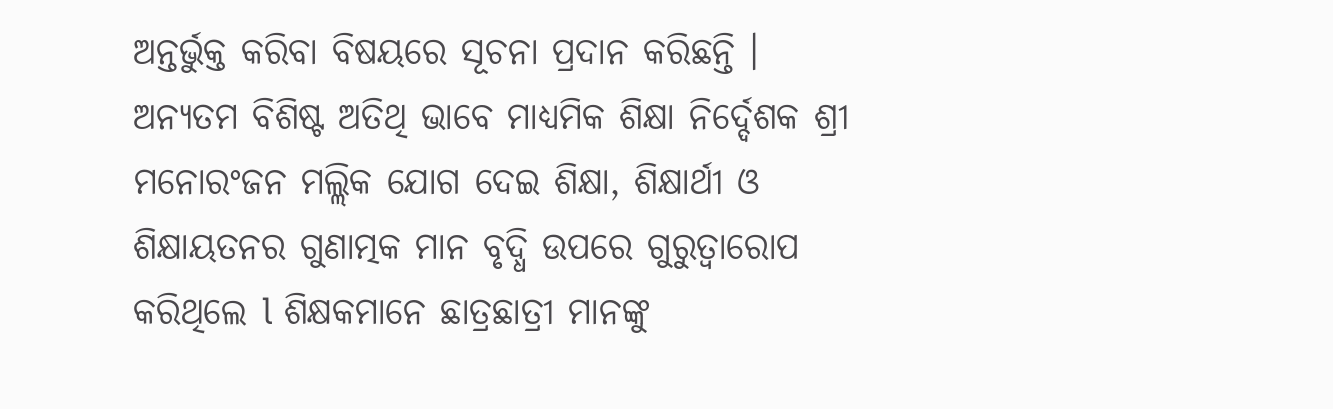ଅନ୍ତର୍ଭୁକ୍ତ କରିବା ବିଷୟରେ ସୂଚନା ପ୍ରଦାନ କରିଛନ୍ତି ।
ଅନ୍ୟତମ ବିଶିଷ୍ଟ ଅତିଥି ଭାବେ ମାଧ୍ୟମିକ ଶିକ୍ଷା ନିର୍ଦ୍ଦେଶକ ଶ୍ରୀ ମନୋରଂଜନ ମଲ୍ଲିକ ଯୋଗ ଦେଇ ଶିକ୍ଷା, ଶିକ୍ଷାର୍ଥୀ ଓ ଶିକ୍ଷାୟତନର ଗୁଣାତ୍ମକ ମାନ ବୃଦ୍ଧି ଉପରେ ଗୁରୁତ୍ୱାରୋପ କରିଥିଲେ l ଶିକ୍ଷକମାନେ ଛାତ୍ରଛାତ୍ରୀ ମାନଙ୍କୁ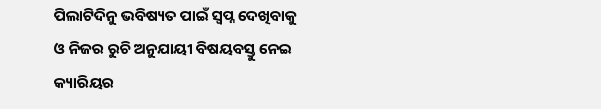ପିଲାଟିଦିନୁ ଭବିଷ୍ୟତ ପାଇଁ ସ୍ଵପ୍ନ ଦେଖିବାକୁ ଓ ନିଜର ରୁଚି ଅନୁଯାୟୀ ବିଷୟବସ୍ତୁ ନେଇ କ୍ୟାରିୟର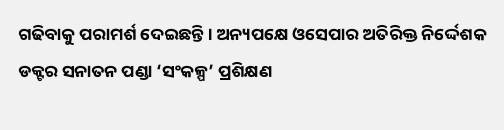ଗଢିବାକୁ ପରାମର୍ଶ ଦେଇଛନ୍ତି । ଅନ୍ୟପକ୍ଷେ ଓସେପାର ଅତିରିକ୍ତ ନିର୍ଦ୍ଦେଶକ ଡକ୍ଟର ସନାତନ ପଣ୍ଡା ‘ସଂକଳ୍ପ’ ପ୍ରଶିକ୍ଷଣ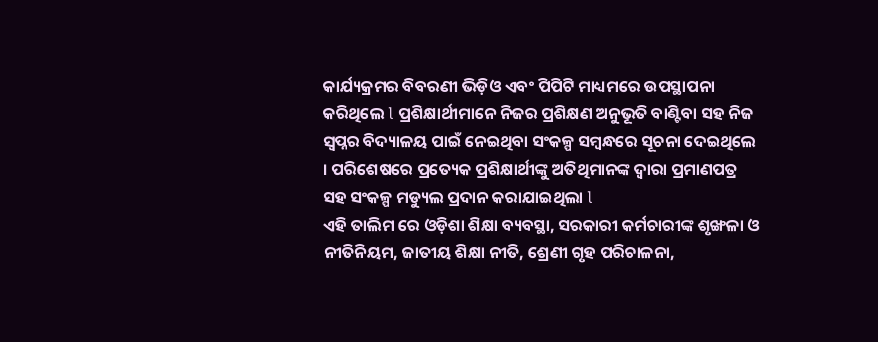କାର୍ଯ୍ୟକ୍ରମର ବିବରଣୀ ଭିଡ଼ିଓ ଏବଂ ପିପିଟି ମାଧ୍ୟମରେ ଉପସ୍ଥାପନା କରିଥିଲେ l ପ୍ରଶିକ୍ଷାର୍ଥୀମାନେ ନିଜର ପ୍ରଶିକ୍ଷଣ ଅନୁଭୂତି ବାଣ୍ଟିବା ସହ ନିଜ ସ୍ୱପ୍ନର ବିଦ୍ୟାଳୟ ପାଇଁ ନେଇଥିବା ସଂକଳ୍ପ ସମ୍ବନ୍ଧରେ ସୂଚନା ଦେଇଥିଲେ । ପରିଶେଷରେ ପ୍ରତ୍ୟେକ ପ୍ରଶିକ୍ଷାର୍ଥୀଙ୍କୁ ଅତିଥିମାନଙ୍କ ଦ୍ୱାରା ପ୍ରମାଣପତ୍ର ସହ ସଂକଳ୍ପ ମଡ୍ୟୁଲ ପ୍ରଦାନ କରାଯାଇଥିଲା l
ଏହି ତାଲିମ ରେ ଓଡ଼ିଶା ଶିକ୍ଷା ବ୍ୟବସ୍ଥା, ସରକାରୀ କର୍ମଚାରୀଙ୍କ ଶୃଙ୍ଖଳା ଓ ନୀତିନିୟମ, ଜାତୀୟ ଶିକ୍ଷା ନୀତି, ଶ୍ରେଣୀ ଗୃହ ପରିଚାଳନା,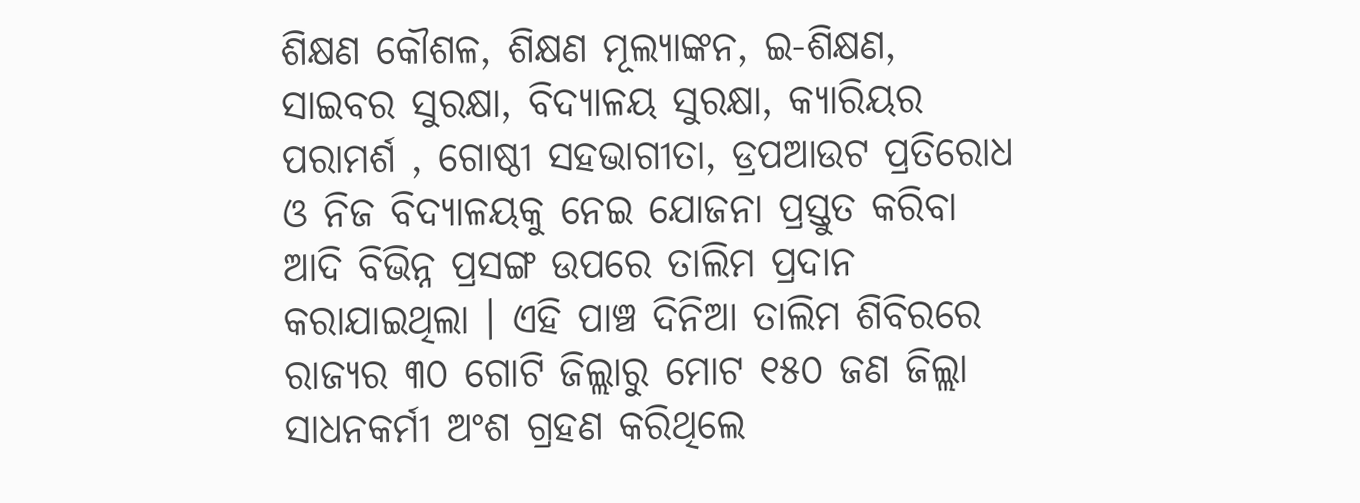ଶିକ୍ଷଣ କୌଶଳ, ଶିକ୍ଷଣ ମୂଲ୍ୟାଙ୍କନ, ଇ-ଶିକ୍ଷଣ, ସାଇବର ସୁରକ୍ଷା, ବିଦ୍ୟାଳୟ ସୁରକ୍ଷା, କ୍ୟାରିୟର ପରାମର୍ଶ , ଗୋଷ୍ଠୀ ସହଭାଗୀତା, ଡ୍ରପଆଉଟ ପ୍ରତିରୋଧ ଓ ନିଜ ବିଦ୍ୟାଳୟକୁ ନେଇ ଯୋଜନା ପ୍ରସ୍ତୁତ କରିବା ଆଦି ବିଭିନ୍ନ ପ୍ରସଙ୍ଗ ଉପରେ ତାଲିମ ପ୍ରଦାନ କରାଯାଇଥିଲା । ଏହି ପାଞ୍ଚ ଦିନିଆ ତାଲିମ ଶିବିରରେ ରାଜ୍ୟର ୩୦ ଗୋଟି ଜିଲ୍ଲାରୁ ମୋଟ ୧୫୦ ଜଣ ଜିଲ୍ଲା ସାଧନକର୍ମୀ ଅଂଶ ଗ୍ରହଣ କରିଥିଲେ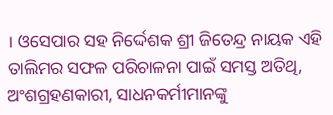। ଓସେପାର ସହ ନିର୍ଦ୍ଦେଶକ ଶ୍ରୀ ଜିତେନ୍ଦ୍ର ନାୟକ ଏହି ତାଲିମର ସଫଳ ପରିଚାଳନା ପାଇଁ ସମସ୍ତ ଅତିଥି, ଅଂଶଗ୍ରହଣକାରୀ, ସାଧନକର୍ମୀମାନଙ୍କୁ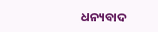ଧନ୍ୟବାଦ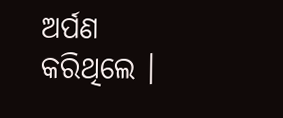ଅର୍ପଣ କରିଥିଲେ ।